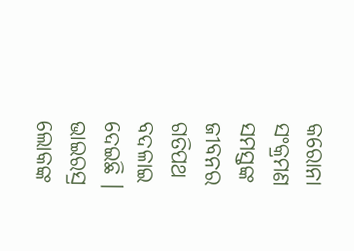କରୋନା ସଂକ୍ରମଣ ସମସ୍ତଙ୍କ ଜୀବନର ଗତିପଥ ବଦଳାଇ ଦେଇଛି । ଭାଇରସ୍ର ଲୋକଙ୍କ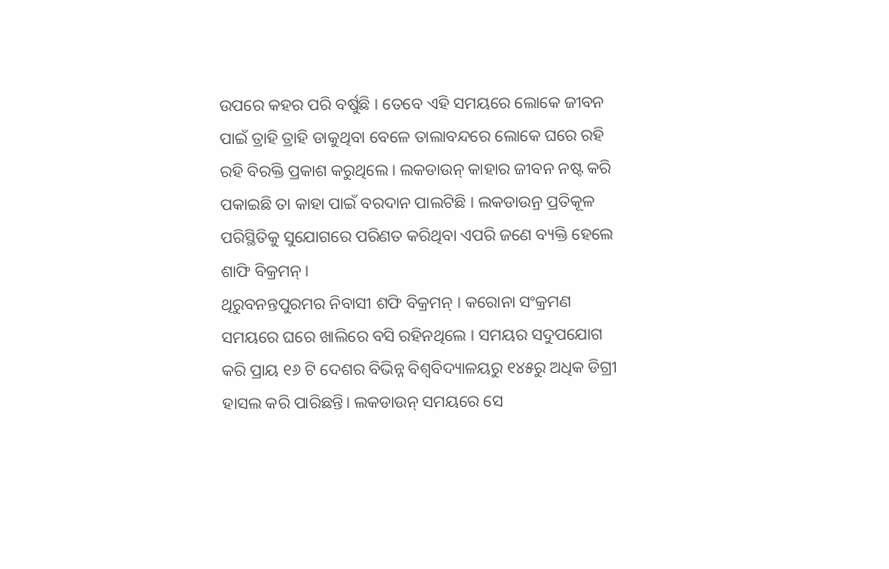ଉପରେ କହର ପରି ବର୍ଷୁଛି । ତେବେ ଏହି ସମୟରେ ଲୋକେ ଜୀବନ ପାଇଁ ତ୍ରାହି ତ୍ରାହି ଡାକୁଥିବା ବେଳେ ତାଲାବନ୍ଦରେ ଲୋକେ ଘରେ ରହି ରହି ବିରକ୍ତି ପ୍ରକାଶ କରୁଥିଲେ । ଲକଡାଉନ୍ କାହାର ଜୀବନ ନଷ୍ଟ କରି ପକାଇଛି ତା କାହା ପାଇଁ ବରଦାନ ପାଲଟିଛି । ଲକଡାଉନ୍ର ପ୍ରତିକୂଳ ପରିସ୍ଥିତିକୁ ସୁଯୋଗରେ ପରିଣତ କରିଥିବା ଏପରି ଜଣେ ବ୍ୟକ୍ତି ହେଲେ ଶାଫି ବିକ୍ରମନ୍ ।
ଥିରୁବନନ୍ତପୁରମର ନିବାସୀ ଶଫି ବିକ୍ରମନ୍ । କରୋନା ସଂକ୍ରମଣ ସମୟରେ ଘରେ ଖାଲିରେ ବସି ରହିନଥିଲେ । ସମୟର ସଦୁପଯୋଗ କରି ପ୍ରାୟ ୧୬ ଟି ଦେଶର ବିଭିନ୍ନ ବିଶ୍ୱବିଦ୍ୟାଳୟରୁ ୧୪୫ରୁ ଅଧିକ ଡିଗ୍ରୀ ହାସଲ କରି ପାରିଛନ୍ତି। ଲକଡାଉନ୍ ସମୟରେ ସେ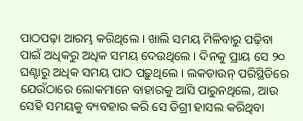ପାଠପଢ଼ା ଆରମ୍ଭ କରିଥିଲେ । ଖାଲି ସମୟ ମିଳିବାରୁ ପଢ଼ିବା ପାଇଁ ଅଧିକରୁ ଅଧିକ ସମୟ ଦେଉଥିଲେ । ଦିନକୁ ପ୍ରାୟ ସେ ୨୦ ଘଣ୍ଟାରୁ ଅଧିକ ସମୟ ପାଠ ପଢ଼ୁଥିଲେ । ଲକଡାଉନ୍ ପରିସ୍ଥିତିରେ ଯେଉଁଠାରେ ଲୋକମାନେ ବାହାରକୁ ଆସି ପାରୁନଥିଲେ, ଆଉ ସେହି ସମୟକୁ ବ୍ୟବହାର କରି ସେ ଡିଗ୍ରୀ ହାସଲ କରିଥିବା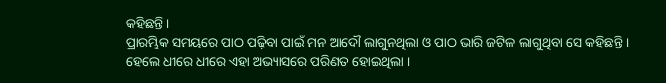କହିଛନ୍ତି ।
ପ୍ରାରମ୍ଭିକ ସମୟରେ ପାଠ ପଢ଼ିବା ପାଇଁ ମନ ଆଦୌ ଲାଗୁନଥିଲା ଓ ପାଠ ଭାରି ଜଟିଳ ଲାଗୁଥିବା ସେ କହିଛନ୍ତି । ହେଲେ ଧୀରେ ଧୀରେ ଏହା ଅଭ୍ୟାସରେ ପରିଣତ ହୋଇଥିଲା ।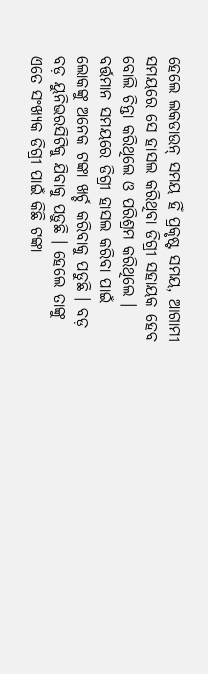ହେଲେ ଲକଡାଉନ୍ ସମୟ ହିଁ ପ୍ରକୃଷ୍ଟ ସମୟ, ଆଗାମୀ ସମୟରେ ସେ ହାସଲ କରିଥିବା ଡିଗ୍ରୀ ସହାୟକ ହେବ ବୋଲି ଚିନ୍ତା କରିଥିଲେ ଓ ପରିଶ୍ରମ କରିଥିଲେ ।
ବର୍ତ୍ତମାନ ସମୟରେ ଡିଗ୍ରୀ ହାସଲ କରିବା ପାଇଁ ଲୋକଙ୍କୁ ଅନେକ ଟଙ୍କା ଖର୍ଚ୍ଚ କରିବାକୁ ପଡୁଛି । ବଡ଼ ବଡ଼ ୟୁନିଭରସିଟିକୁ ଯିବାକୁ ପଡ଼ୁଛି । ହେଲେ ତାଙ୍କୁ ଏତେ ସଂଖ୍ୟକ ଡିଗ୍ରୀ ପାଇଁ କିଛି ଟଙ୍କା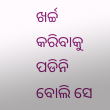ଖର୍ଚ୍ଚ କରିବାକୁ ପଡିନି ବୋଲି ସେ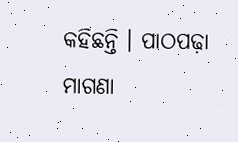କହିଛନ୍ତି । ପାଠପଢ଼ା ମାଗଣା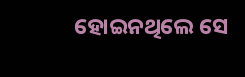ହୋଇନଥିଲେ ସେ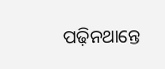ପଢ଼ିନଥାନ୍ତେ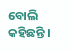ବୋଲି କହିଛନ୍ତି ।